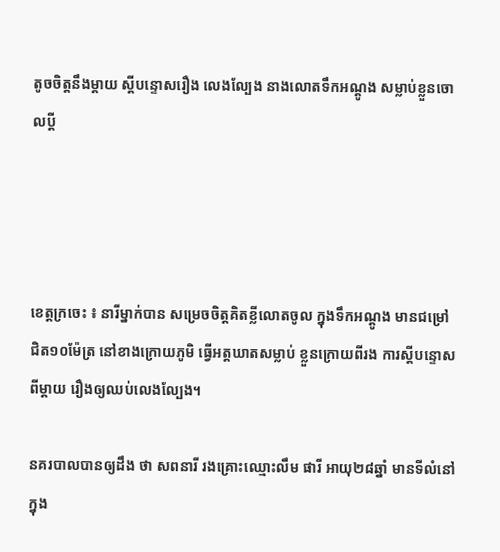តូចចិត្តនឹងម្តាយ ស្តីបន្ទោសរឿង លេងល្បែង នាងលោតទឹកអណ្តូង សម្លាប់ខ្លួនចោលប្តី




ខេត្តក្រចេះ ៖ នារីម្នាក់បាន សម្រេចចិត្តគិតខ្លីលោតចូល ក្នុងទឹកអណ្តូង មានជម្រៅ ជិត១០ម៉ែត្រ នៅខាងក្រោយភូមិ ធ្វើអត្តឃាតសម្លាប់ ខ្លួនក្រោយពីរង ការស្តីបន្ទោសពីម្តាយ រឿងឲ្យឈប់លេងល្បែង។

នគរបាលបានឲ្យដឹង ថា សពនារី រងគ្រោះឈ្មោះលឹម ផារី អាយុ២៨ឆ្នាំ មានទីលំនៅក្នុង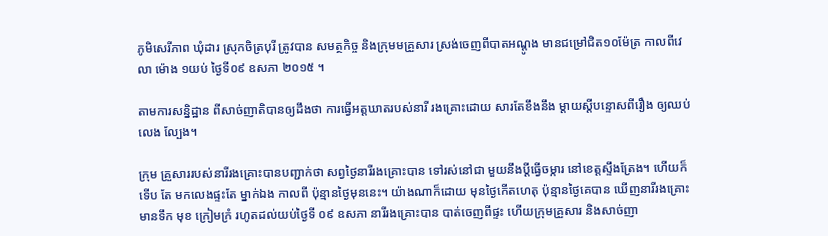ភូមិសេរីភាព ឃុំដារ ស្រុកចិត្របុរី ត្រូវបាន សមត្ថកិច្ច និងក្រុមមគ្រួសារ ស្រង់ចេញពីបាតអណ្តូង មានជម្រៅជិត១០ម៉ែត្រ កាលពីវេលា ម៉ោង ១យប់ ថ្ងៃទី០៩ ឧសភា ២០១៥ ។

តាមការសន្និដ្ឋាន ពីសាច់ញាតិបានឲ្យដឹងថា ការធ្វើអត្តឃាតរបស់នារី រងគ្រោះដោយ សារតែខឹងនឹង ម្តាយស្តីបន្ទោសពីរឿង ឲ្យឈប់ លេង ល្បែង។

ក្រុម គ្រួសាររបស់នារីរងគ្រោះបានបញ្ជាក់ថា សព្វថ្ងៃនារីរងគ្រោះបាន ទៅរស់នៅជា មួយនឹងប្តីធ្វើចម្ការ នៅខេត្តស្ទឹងត្រែង។ ហើយក៏ទើប តែ មកលេងផ្ទះតែ ម្នាក់ឯង កាលពី ប៉ុន្មានថ្ងៃមុននេះ។ យ៉ាងណាក៏ដោយ មុនថ្ងៃកើតហេតុ ប៉ុន្មានថ្ងៃគេបាន ឃើញនារីរងគ្រោះ មានទឹក មុខ ក្រៀមក្រំ រហូតដល់យប់ថ្ងៃទី ០៩ ឧសភា នារីរងគ្រោះបាន បាត់ចេញពីផ្ទះ ហើយក្រុមគ្រួសារ និងសាច់ញា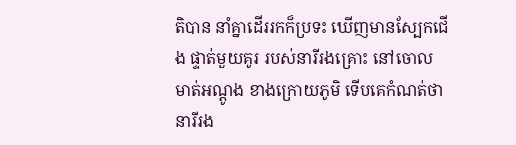តិបាន នាំគ្នាដើររកក៏ប្រទះ ឃើញមានស្បែកជើង ផ្ទាត់មួយគូរ របស់នារីរងគ្រោះ នៅចោលមាត់អណ្តូង ខាងក្រោយភូមិ ទើបគេកំណត់ថា នារីរង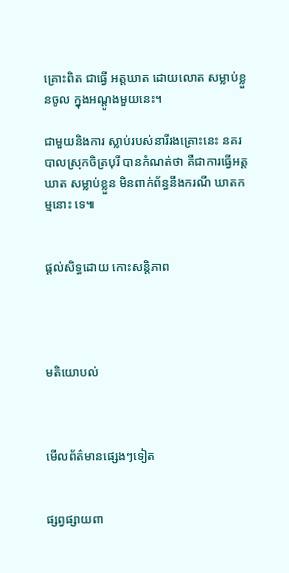គ្រោះពិត ជាធ្វើ អត្តឃាត ដោយលោត សម្លាប់ខ្លួនចូល ក្នុងអណ្តូងមួយនេះ។

ជាមួយនិងការ ស្លាប់របស់នារីរងគ្រោះនេះ នគរបាលស្រុកចិត្របុរី បានកំណត់ថា គឺជាការធ្វើអត្តឃាត សម្លាប់ខ្លួន មិនពាក់ព័ន្ធនឹងករណី ឃាតកម្មនោះ ទេ៕


ផ្តល់សិទ្ធដោយ កោះសន្តិភាព




មតិយោបល់



មើលព័ត៌មានផ្សេងៗទៀត


ផ្សព្វផ្សាយពា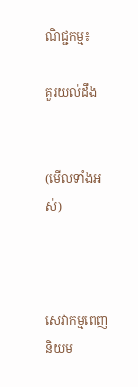ណិជ្ជកម្ម៖

គួរយល់ដឹង


(មើលទាំងអស់)



សេវាកម្មពេញនិយម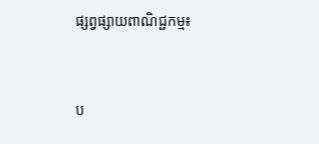ផ្សព្វផ្សាយពាណិជ្ជកម្ម៖


ប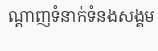ណ្តាញទំនាក់ទំនងសង្គម